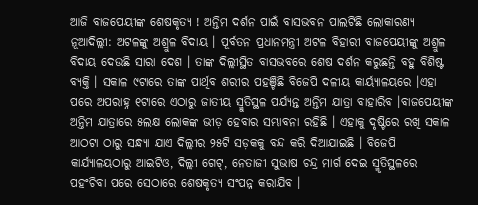ଆଜି ବାଜପେୟୀଙ୍କ ଶେଷକୃତ୍ୟ ! ଅନ୍ତିମ ଦର୍ଶନ ପାଇଁ ବାସଭବନ ପାଲଟିଛି ଲୋକାରଣ୍ୟ
ନୂଆଦିଲ୍ଲୀ: ଅଟଳଙ୍କୁ ଅଶ୍ରୁଳ ବିଦାୟ । ପୂର୍ବତନ ପ୍ରଧାନମନ୍ତ୍ରୀ ଅଟଳ ବିହାରୀ ବାଜପେୟୀଙ୍କୁ ଅଶ୍ରୁଳ ବିଦାୟ ଦେଉଛି ସାରା ଦେଶ । ତାଙ୍କ ଦିଲ୍ଲୀସ୍ଥିତ ବାସଭବରେ ଶେଷ ଦର୍ଶନ କରୁଛନ୍ତି ବହୁ ବିଶିଷ୍ଟ ବ୍ୟକ୍ତି । ସକାଳ ୯ଟାରେ ତାଙ୍କ ପାର୍ଥିବ ଶରୀର ପହଞ୍ଚିଛି ବିଜେପି ଦଳୀୟ କାର୍ୟ୍ୟାଳୟରେ ।ଏହା ପରେ ଅପରାହ୍ନ ୧ଟାରେ ଏଠାରୁ ଜାତୀୟ ସ୍ମୁତିସ୍ଥଳ ପର୍ଯ୍ୟନ୍ତ ଅନ୍ତିମ ଯାତ୍ରା ବାହାରିବ ।ବାଜପେୟୀଙ୍କ ଅନ୍ତିମ ଯାତ୍ରାରେ ୫ଲକ୍ଷ ଲୋକଙ୍କ ଭୀଡ଼ ହେବାର ସମ୍ଭାବନା ରହିଛି । ଏହାକୁ ଦୃଷ୍ଟିରେ ରଖି ସକାଳ ଆଠଟା ଠାରୁ ସନ୍ଧ୍ୟା ଯାଏ ଦିଲ୍ଲୀର ୨୫ଟି ସଡ଼କକୁ ବନ୍ଦ କରି ଦିଆଯାଇଛି । ବିଜେପି କାର୍ଯ୍ୟାଳୟଠାରୁ ଆଇଟିଓ, ଦିଲ୍ଲୀ ଗେଟ୍, ନେତାଜୀ ସୁଭାଷ ଚନ୍ଦ୍ର ମାର୍ଗ ଦେଇ ସ୍ମୃତିସ୍ଥଳରେ ପହଂଚିବା ପରେ ସେଠାରେ ଶେଷକୃତ୍ୟ ସଂପନ୍ନ କରାଯିବ ।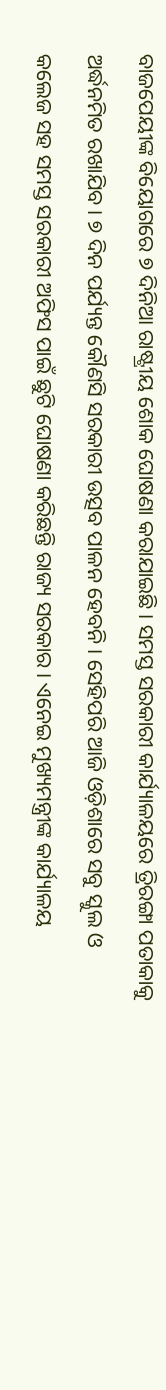ବାଜପେୟୀଙ୍କ ବିୟୋଗରେ ୭ ଦିନିଆ ରାଷ୍ଟ୍ରୀୟ ଶୋକ ଘୋଷଣା କରାଯାଇଛି। ସମସ୍ତ ସରକାରୀ କାର୍ଯ୍ୟାଳୟରେ ତ୍ରିରଙ୍ଗା ପତାକାକୁ ଅର୍ଦ୍ଧନମିତ ରଖାଯିବ। ୭ ଦିନ ପର୍ଯ୍ୟନ୍ତ କୌଣସି ସରକାରୀ ଉତ୍ସବ ପାଳନ ହେବନି। ସେହିପରି ଆଜି ଓଡ଼ିଶାରେ ସବୁ ସ୍କୁଲ ଓ କଲେଜ ସହ ସମସ୍ତ ସରକାରୀ ଅଫିସ ପାଇଁ ଛୁଟି ଘୋଷଣା କରିଛନ୍ତି ରାଜ୍ୟ ସରକାର। ଏନେଇ ମୁଖ୍ୟମନ୍ତ୍ରୀଙ୍କ କାର୍ଯ୍ୟାଳୟ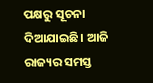ପକ୍ଷରୁ ସୂଚନା ଦିଆଯାଇଛି। ଆଜି ରାଜ୍ୟର ସମସ୍ତ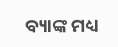ବ୍ୟାଙ୍କ ମଧ୍ୟ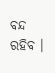ବନ୍ଦ ରହିବ ।